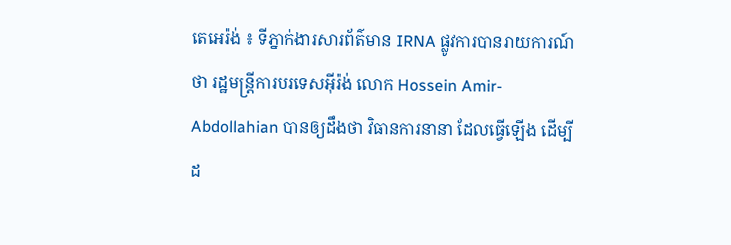តេអេរ៉ង់ ៖ ទីភ្នាក់ងារសារព័ត៌មាន IRNA ផ្លូវការបានរាយការណ៍ថា រដ្ឋមន្ត្រីការបរទេសអ៊ីរ៉ង់ លោក Hossein Amir-Abdollahian បានឲ្យដឹងថា វិធានការនានា ដែលធ្វើឡើង ដើម្បីដ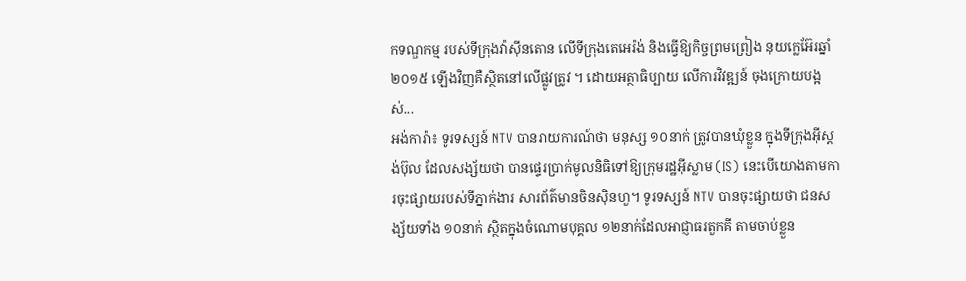កទណ្ឌកម្ម របស់ទីក្រុងវ៉ាស៊ីនតោន លើទីក្រុងតេអេរ៉ង់ និងធ្វើឱ្យកិច្ចព្រមព្រៀង នុយក្លេអ៊ែរឆ្នាំ២០១៥ ឡើងវិញគឺស្ថិតនៅលើផ្លូវត្រូវ ។ ដោយអត្ថាធិប្បាយ លើការវិវឌ្ឍន៍ ចុងក្រោយបង្អស់...
អង់ការ៉ា៖ ទូរទស្សន៍ NTV បានរាយការណ៍ថា មនុស្ស ១០នាក់ ត្រូវបានឃុំខ្លួន ក្នុងទីក្រុងអ៊ីស្តង់ប៊ុល ដែលសង្ស័យថា បានផ្ទេរប្រាក់មូលនិធិទៅឱ្យក្រុមរដ្ឋអ៊ីស្លាម (IS) នេះបើយោងតាមការចុះផ្សាយរបស់ទីភ្នាក់ងារ សារព័ត៌មានចិនស៊ិនហួ។ ទូរទស្សន៍ NTV បានចុះផ្សាយថា ជនសង្ស័យទាំង ១០នាក់ ស្ថិតក្នុងចំណោមបុគ្គល ១២នាក់ដែលអាជ្ញាធរតួកគី តាមចាប់ខ្លួន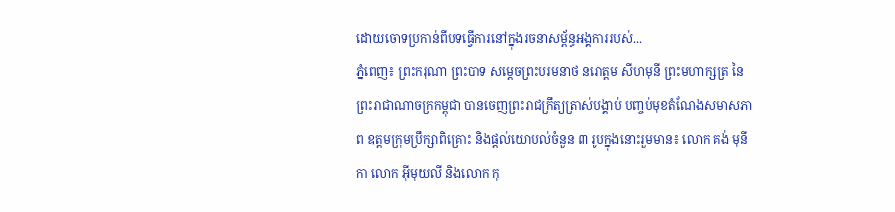ដោយចោទប្រកាន់ពីបទធ្វើការនៅក្នុងរចនាសម្ព័ន្ធអង្គការរបស់...
ភ្នំពេញ៖ ព្រះករុណា ព្រះបាទ សម្ដេចព្រះបរមនាថ នរោត្ដម សីហមុនី ព្រះមហាក្សត្រ នៃព្រះរាជាណាចក្រកម្ពុជា បានចេញព្រះរាជក្រឹត្យត្រាស់បង្គាប់ បញ្ចប់មុខតំណែងសមាសភាព ឧត្ដមក្រុមប្រឹក្សាពិគ្រោះ និងផ្ដល់យោបល់ចំនួន ៣ រូបក្នុងនោះរួមមាន៖ លោក គង់ មុនីកា លោក អ៊ីមុយលី និងលោក កុ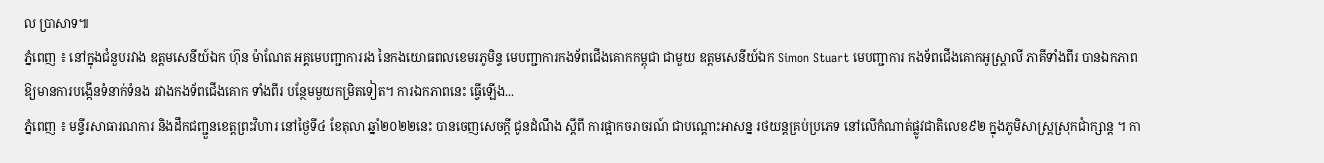ល ប្រាសាទ៕
ភ្នំពេញ ៖ នៅក្នុងជំនួបរវាង ឧត្តមសេនីយ៍ឯក ហ៊ុន ម៉ាណែត អគ្គមេបញ្ជាការរង នៃកងយោធពលខេមរភូមិន្ទ មេបញ្ជាការកងទ័ពជើងគោកកម្ពុជា ជាមួយ ឧត្តមសេនីយ៍ឯក Simon Stuart មេបញ្ជាការ កងទ័ពជើងគោកអូស្ត្រាលី ភាគីទាំងពីរ បានឯកភាពឱ្យមានការបង្កើនទំនាក់ទំនង រវាងកងទ័ពជើងគោក ទាំងពីរ បន្ថែមមួយកម្រិតទៀត។ ការឯកភាពនេះ ធ្វើឡើង...
ភ្នំពេញ ៖ មន្ទីរសាធារណការ និងដឹកជញ្ជួនខេត្តព្រះវិហារ នៅថ្ងៃទី៤ ខែតុលា ឆ្នាំ២០២២នេះ បានចេញសេចក្ដី ជូនដំណឹង ស្ដីពី ការផ្អាកចរាចរណ៍ ជាបណ្តោះអាសន្ន រថយន្តគ្រប់ប្រភេទ នៅលើកំណាត់ផ្លូវជាតិលេខ៩២ ក្នុងភូមិសាស្ត្រស្រុកជាំក្សាន្ត ។ កា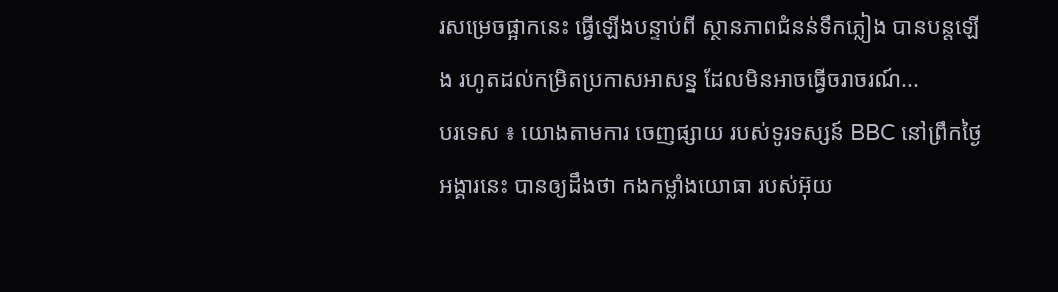រសម្រេចផ្អាកនេះ ធ្វើឡើងបន្ទាប់ពី ស្ថានភាពជំនន់ទឹកភ្លៀង បានបន្តឡើង រហូតដល់កម្រិតប្រកាសអាសន្ន ដែលមិនអាចធ្វើចរាចរណ៍...
បរទេស ៖ យោងតាមការ ចេញផ្សាយ របស់ទូរទស្សន៍ BBC នៅព្រឹកថ្ងៃអង្គារនេះ បានឲ្យដឹងថា កងកម្លាំងយោធា របស់អ៊ុយ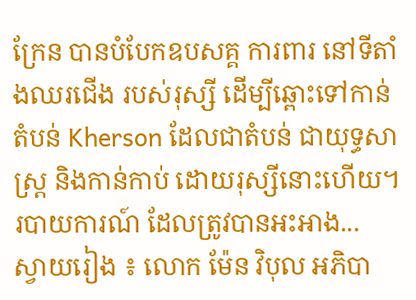ក្រែន បានបំបែកឧបសគ្គ ការពារ នៅទីតាំងឈរជើង របស់រុស្សី ដើម្បីឆ្ពោះទៅកាន់តំបន់ Kherson ដែលជាតំបន់ ជាយុទ្ធសាស្ត្រ និងកាន់កាប់ ដោយរុស្សីនោះហើយ។ របាយការណ៍ ដែលត្រូវបានអះអាង...
ស្វាយរៀង ៖ លោក ម៉ែន វិបុល អភិបា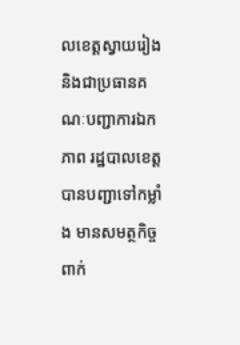លខេត្តស្វាយរៀង និងជាប្រធានគណៈបញ្ជាការឯកភាព រដ្ឋបាលខេត្ត បានបញ្ជាទៅកម្លាំង មានសមត្ថកិច្ចពាក់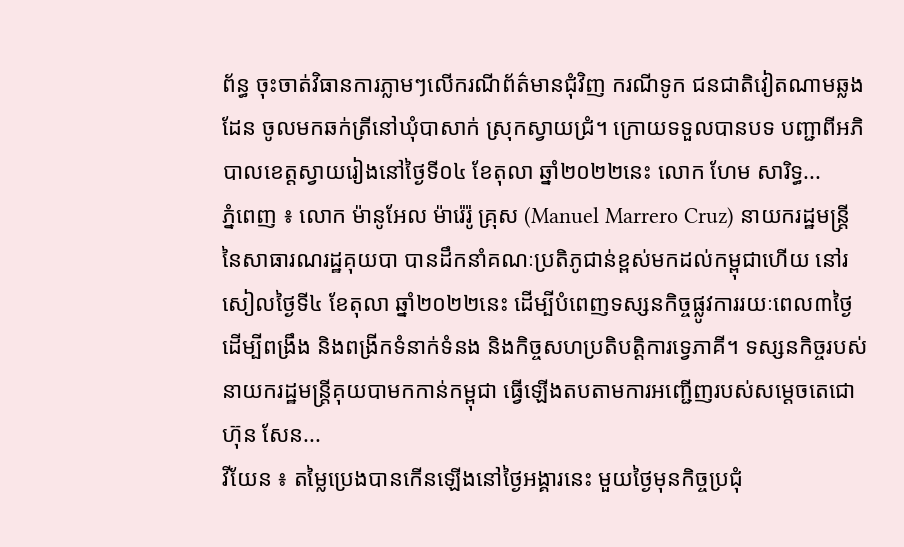ព័ន្ធ ចុះចាត់វិធានការភ្លាមៗលើករណីព័ត៌មានជុំវិញ ករណីទូក ជនជាតិវៀតណាមឆ្លងដែន ចូលមកឆក់ត្រីនៅឃុំបាសាក់ ស្រុកស្វាយជ្រំ។ ក្រោយទទួលបានបទ បញ្ជាពីអភិបាលខេត្តស្វាយរៀងនៅថ្ងៃទី០៤ ខែតុលា ឆ្នាំ២០២២នេះ លោក ហែម សារិទ្ធ...
ភ្នំពេញ ៖ លោក ម៉ានូអែល ម៉ារ៉េរ៉ូ គ្រុស (Manuel Marrero Cruz) នាយករដ្ឋមន្ត្រីនៃសាធារណរដ្ឋគុយបា បានដឹកនាំគណៈប្រតិភូជាន់ខ្ពស់មកដល់កម្ពុជាហើយ នៅរសៀលថ្ងៃទី៤ ខែតុលា ឆ្នាំ២០២២នេះ ដើម្បីបំពេញទស្សនកិច្ចផ្លូវការរយៈពេល៣ថ្ងៃ ដើម្បីពង្រឹង និងពង្រីកទំនាក់ទំនង និងកិច្ចសហប្រតិបត្តិការទ្វេភាគី។ ទស្សនកិច្ចរបស់នាយករដ្ឋមន្ត្រីគុយបាមកកាន់កម្ពុជា ធ្វើឡើងតបតាមការអញ្ជើញរបស់សម្តេចតេជោ ហ៊ុន សែន...
វីយែន ៖ តម្លៃប្រេងបានកើនឡើងនៅថ្ងៃអង្គារនេះ មួយថ្ងៃមុនកិច្ចប្រជុំ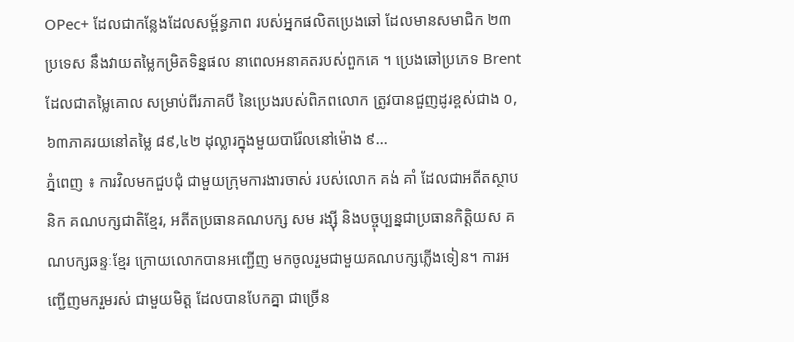OPec+ ដែលជាកន្លែងដែលសម្ព័ន្ធភាព របស់អ្នកផលិតប្រេងឆៅ ដែលមានសមាជិក ២៣ប្រទេស នឹងវាយតម្លៃកម្រិតទិន្នផល នាពេលអនាគតរបស់ពួកគេ ។ ប្រេងឆៅប្រភេទ Brent ដែលជាតម្លៃគោល សម្រាប់ពីរភាគបី នៃប្រេងរបស់ពិភពលោក ត្រូវបានជួញដូរខ្ពស់ជាង ០,៦៣ភាគរយនៅតម្លៃ ៨៩,៤២ ដុល្លារក្នុងមួយបារ៉ែលនៅម៉ោង ៩...
ភ្នំពេញ ៖ ការវិលមកជួបជុំ ជាមួយក្រុមការងារចាស់ របស់លោក គង់ គាំ ដែលជាអតីតស្ថាបនិក គណបក្សជាតិខ្មែរ, អតីតប្រធានគណបក្ស សម រង្ស៊ី និងបច្ចុប្បន្នជាប្រធានកិត្តិយស គណបក្សឆន្ទៈខ្មែរ ក្រោយលោកបានអញ្ជើញ មកចូលរួមជាមួយគណបក្សភ្លើងទៀន។ ការអញ្ជើញមករួមរស់ ជាមួយមិត្ត ដែលបានបែកគ្នា ជាច្រើន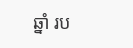ឆ្នាំ រប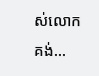ស់លោក គង់...